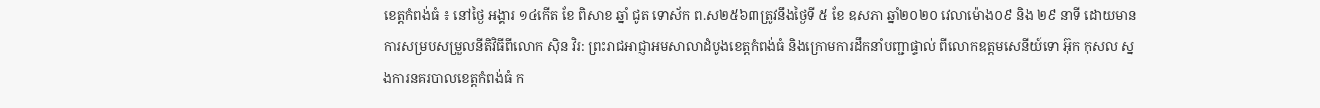ខេត្តកំពង់ធំ ៖ នៅថ្ងៃ អង្គារ ១៤កើត ខែ ពិសាខ ឆ្នាំ ជូត ទោស័ក ព.ស២៥៦៣ត្រូវនឹងថ្ងៃទី ៥ ខែ ឧសភា ឆ្នាំ២០២០ វេលាម៉ោង០៩ និង ២៩ នាទី ដោយមានការសម្របសម្រួលនីតិវិធីពីលោក ស៊ិន វិរ: ព្រះរាជអាជ្ញាអមសាលាដំបូងខេត្តកំពង់ធំ និងក្រោមការដឹកនាំបញ្ជាផ្ទាល់ ពីលោកឧត្តមសេនីយ៍ទោ អ៊ុក កុសល ស្នងការនគរបាលខេត្តកំពង់ធំ ក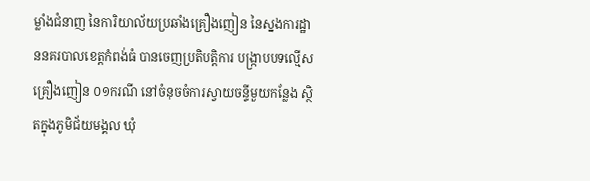ម្លាំងជំនាញ នៃការិយាល័យប្រឆាំងគ្រឿងញៀន នៃស្នងការដ្ឋាននគរបាលខេត្តកំពង់ធំ បានចេញប្រតិបត្តិការ បង្ក្រាបបទល្មើសគ្រឿងញៀន ០១ករណី នៅចំនុចចំការស្វាយចន្ទីមួយកន្លែង ស្ថិតក្នុងភូមិជ័យមង្គល ឃុំ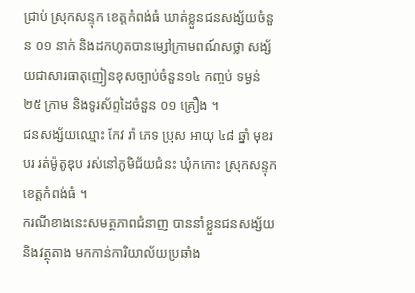ជ្រាប់ ស្រុកសន្ទុក ខេត្តកំពង់ធំ ឃាត់ខ្លួនជនសង្ស័យចំនួន ០១ នាក់ និងដកហូតបានម្សៅក្រាមពណ៍សថ្លា សង្ស័យជាសារធាតុញៀនខុសច្បាប់ចំនួន១៤ កញ្ចប់ ទម្ងន់ ២៥ ក្រាម និងទូរស័ព្ទដៃចំនួន ០១ គ្រឿង ។
ជនសង្ស័យឈ្មោះ កែវ រ៉ា ភេទ ប្រុស អាយុ ៤៨ ឆ្នាំ មុខរបរ រត់ម៉ូតូឌុប រស់នៅភូមិជ័យជំនះ ឃុំកកោះ ស្រុកសន្ទុក ខេត្តកំពង់ធំ ។
ករណីខាងនេះសមត្ថភាពជំនាញ បាននាំខ្លួនជនសង្ស័យ និងវត្ថុតាង មកកាន់ការិយាល័យប្រឆាំង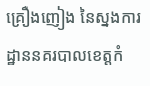គ្រឿងញៀង នៃស្នងការដ្ឋាននគរបាលខេត្តកំ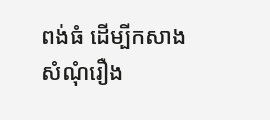ពង់ធំ ដើម្បីកសាងសំណុំរឿង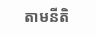តាមនីតិ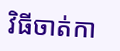វិធីចាត់កា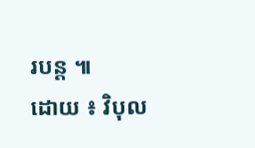របន្ត ៕
ដោយ ៖ វិបុល